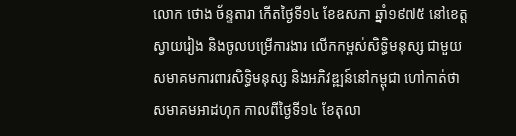លោក ថោង ច័ន្ទតារា កើតថ្ងៃទី១៤ ខែឧសភា ឆ្នាំ១៩៧៥ នៅខេត្តស្វាយរៀង និងចូលបម្រើការងារ លើកកម្ពស់សិទ្ធិមនុស្ស ជាមួយសមាគមការពារសិទ្ធិមនុស្ស និងអភិវឌ្ឍន៍នៅកម្ពុជា ហៅកាត់ថា សមាគមអាដហុក កាលពីថ្ងៃទី១៤ ខែតុលា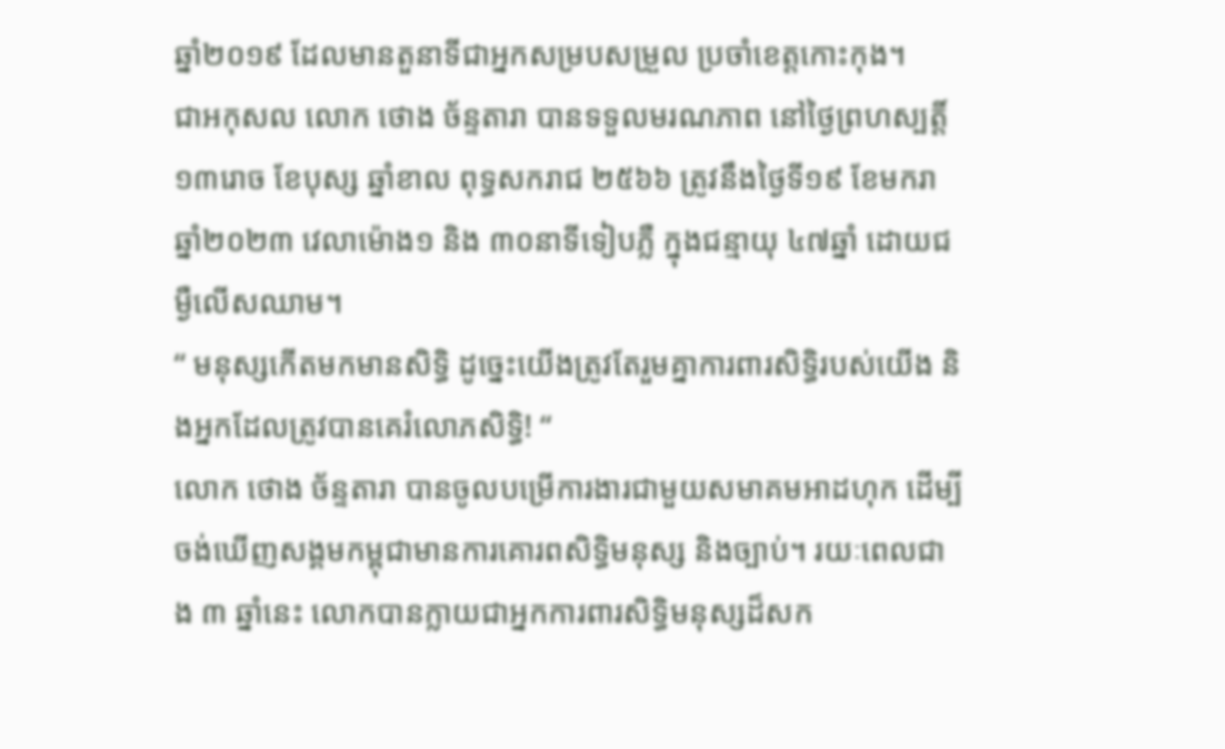ឆ្នាំ២០១៩ ដែលមានតួនាទីជាអ្នកសម្របសម្រួល ប្រចាំខេត្តកោះកុង។
ជាអកុសល លោក ថោង ច័ន្ទតារា បានទទួលមរណភាព នៅថ្ងៃព្រហស្បត្តិ៍ ១៣រោច ខែបុស្ស ឆ្នាំខាល ពុទ្ធសករាជ ២៥៦៦ ត្រូវនឹងថ្ងៃទី១៩ ខែមករា ឆ្នាំ២០២៣ វេលាម៉ោង១ និង ៣០នាទីទៀបភ្លឺ ក្នុងជន្មាយុ ៤៧ឆ្នាំ ដោយជម្ងឺលើសឈាម។
“ មនុស្សកើតមកមានសិទ្ធិ ដូច្នេះយើងត្រូវតែរួមគ្នាការពារសិទ្ធិរបស់យើង និងអ្នកដែលត្រូវបានគេរំលោភសិទ្ធិ! “
លោក ថោង ច័ន្ទតារា បានចូលបម្រើការងារជាមួយសមាគមអាដហុក ដើម្បីចង់ឃើញសង្គមកម្ពុជាមានការគោរពសិទ្ធិមនុស្ស និងច្បាប់។ រយៈពេលជាង ៣ ឆ្នាំនេះ លោកបានក្លាយជាអ្នកការពារសិទ្ធិមនុស្សដ៏សក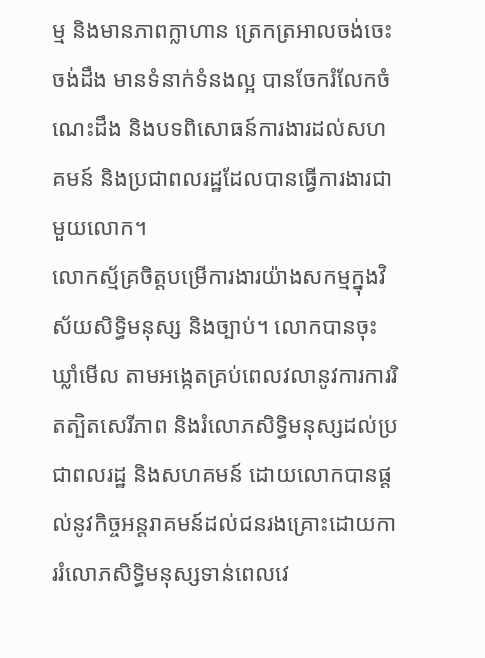ម្ម និងមានភាពក្លាហាន ត្រេកត្រអាលចង់ចេះចង់ដឹង មានទំនាក់ទំនងល្អ បានចែករំលែកចំណេះដឹង និងបទពិសោធន៍ការងារដល់សហគមន៍ និងប្រជាពលរដ្ឋដែលបានធ្វើការងារជាមួយលោក។
លោកស្ម័គ្រចិត្តបម្រើការងារយ៉ាងសកម្មក្នុងវិស័យសិទ្ធិមនុស្ស និងច្បាប់។ លោកបានចុះឃ្លាំមើល តាមអង្កេតគ្រប់ពេលវលានូវការការរិតត្បិតសេរីភាព និងរំលោភសិទ្ធិមនុស្សដល់ប្រជាពលរដ្ឋ និងសហគមន៍ ដោយលោកបានផ្តល់នូវកិច្ចអន្តរាគមន៍ដល់ជនរងគ្រោះដោយការរំលោភសិទ្ធិមនុស្សទាន់ពេលវេ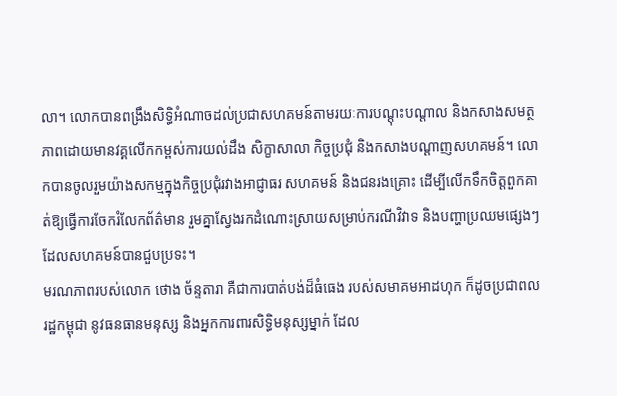លា។ លោកបានពង្រឹងសិទ្ធិអំណាចដល់ប្រជាសហគមន៍តាមរយៈការបណ្ដុះបណ្ដាល និងកសាងសមត្ថភាពដោយមានវគ្គលើកកម្ពស់ការយល់ដឹង សិក្ខាសាលា កិច្ចប្រជុំ និងកសាងបណ្ដាញសហគមន៍។ លោកបានចូលរួមយ៉ាងសកម្មក្នុងកិច្ចប្រជុំរវាងអាជ្ញាធរ សហគមន៍ និងជនរងគ្រោះ ដើម្បីលើកទឹកចិត្តពួកគាត់ឱ្យធ្វើការចែករំលែកព័ត៌មាន រួមគ្នាស្វែងរកដំណោះស្រាយសម្រាប់ករណីវិវាទ និងបញ្ហាប្រឈមផ្សេងៗដែលសហគមន៍បានជួបប្រទះ។
មរណភាពរបស់លោក ថោង ច័ន្ទតារា គឺជាការបាត់បង់ដ៏ធំធេង របស់សមាគមអាដហុក ក៏ដូចប្រជាពលរដ្ឋកម្ពុជា នូវធនធានមនុស្ស និងអ្នកការពារសិទ្ធិមនុស្សម្នាក់ ដែល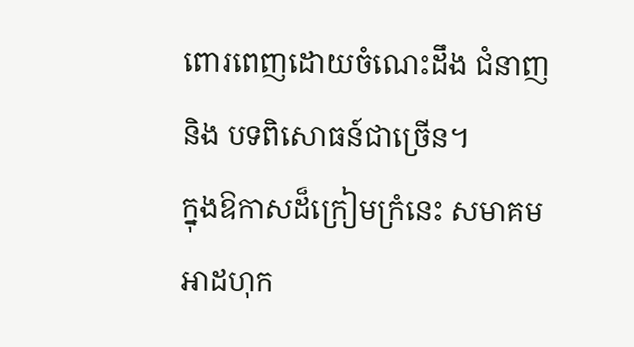ពោរពេញដោយចំណេះដឹង ជំនាញ និង បទពិសោធន៍ជាច្រើន។
ក្នុងឱកាសដ៏ក្រៀមក្រំនេះ សមាគមអាដហុក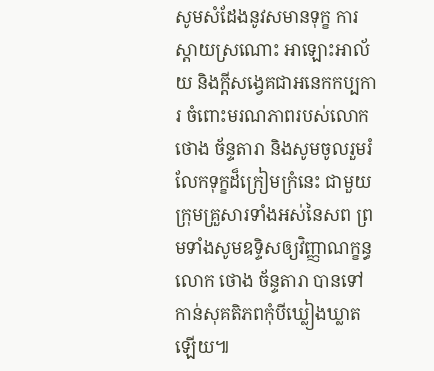សូមសំដែងនូវសមានទុក្ខ ការស្តាយស្រណោះ អាឡោះអាល័យ និងក្តីសង្វេគជាអនេកកប្បការ ចំពោះមរណភាពរបស់លោក ថោង ច័ន្ទតារា និងសូមចូលរួមរំលែកទុក្ខដ៏ក្រៀមក្រំនេះ ជាមួយក្រុមគ្រួសារទាំងអស់នៃសព ព្រមទាំងសូមឧទ្ទិសឲ្យវិញ្ញាណក្ខន្ធលោក ថោង ច័ន្ទតារា បានទៅកាន់សុគតិភពកុំបីឃ្លៀងឃ្លាតឡើយ៕